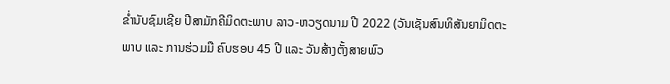ຂໍ່ານັບຊົມເຊີຍ ປີສາມັກຄີມິດຕະພາບ ລາວ-ຫວຽດນາມ ປີ 2022 (ວັນເຊັນສົນທິສັນຍາມິດຕະພາບ ແລະ ການຮ່ວມມື ຄົບຮອບ 45 ປີ ແລະ ວັນສ້າງຕັ້ງສາຍພົວ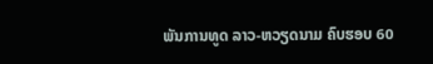ພັນການທູດ ລາວ-ຫວຽດນາມ ຄົບຮອບ 60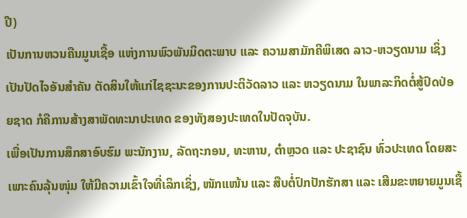ປີ)
ເປັນການຫວນຄືນມູນເຊື້ອ ແຫ່ງການພົວພັນມິດຕະພາບ ແລະ ຄວາມສາມັກຄີພິເສດ ລາວ-ຫວຽດນາມ ເຊິ່ງເປັນປັດໄຈອັນສຳຄັນ ຕັດສິນໃຫ້ແກ່ໄຊຊະນະຂອງການປະຕິວັດລາວ ແລະ ຫວຽດນາມ ໃນພາລະກິດຕໍ່ສູ້ປົດປ່ອຍຊາດ ກໍຄືການສ້າງສາພັດທະນາປະເທດ ຂອງທັງສອງປະເທດໃນປັດຈຸບັນ.
ເພື່ອເປັນການສຶກສາອົບຮົມ ພະນັກງານ, ລັດຖະກອນ, ທະຫານ, ຕຳຫຼວດ ແລະ ປະຊາຊົນ ທົ່ວປະເທດ ໂດຍສະເພາະຄົນລຸ້ນໜຸ່ມ ໃຫ້ມີຄວາມເຂົ້າໃຈທີ່ເລິກເຊິ່ງ, ໜັກແໜ້ນ ແລະ ສືບຕໍ່ປົກປັກຮັກສາ ແລະ ເສີມຂະຫຍາຍມູນເຊື້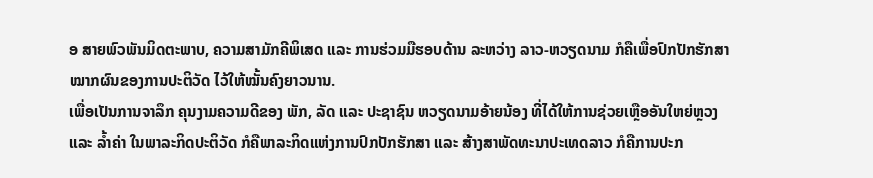ອ ສາຍພົວພັນມິດຕະພາບ, ຄວາມສາມັກຄີພິເສດ ແລະ ການຮ່ວມມືຮອບດ້ານ ລະຫວ່າງ ລາວ-ຫວຽດນາມ ກໍຄືເພື່ອປົກປັກຮັກສາໝາກຜົນຂອງການປະຕິວັດ ໄວ້ໃຫ້ໝັ້ນຄົງຍາວນານ.
ເພື່ອເປັນການຈາລຶກ ຄຸນງາມຄວາມດີຂອງ ພັກ, ລັດ ແລະ ປະຊາຊົນ ຫວຽດນາມອ້າຍນ້ອງ ທີ່ໄດ້ໃຫ້ການຊ່ວຍເຫຼືອອັນໃຫຍ່ຫຼວງ ແລະ ລໍ້າຄ່າ ໃນພາລະກິດປະຕິວັດ ກໍຄືພາລະກິດແຫ່ງການປົກປັກຮັກສາ ແລະ ສ້າງສາພັດທະນາປະເທດລາວ ກໍຄືການປະກ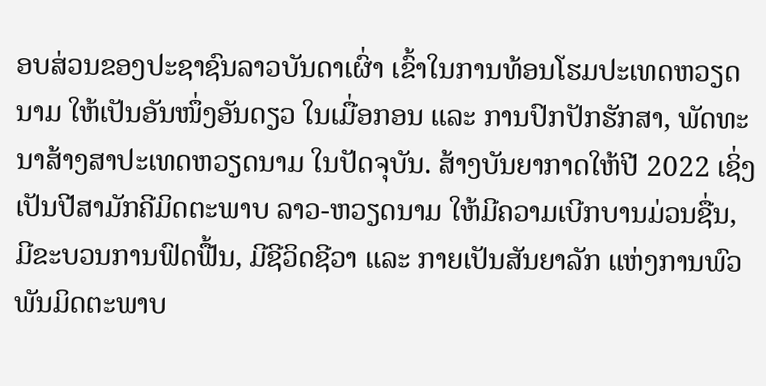ອບສ່ວນຂອງປະຊາຊົນລາວບັນດາເຜົ່າ ເຂົ້າໃນການທ້ອນໂຮມປະເທດຫວຽດ ນາມ ໃຫ້ເປັນອັນໜຶ່ງອັນດຽວ ໃນເມື່ອກອນ ແລະ ການປົກປັກຮັກສາ, ພັດທະນາສ້າງສາປະເທດຫວຽດນາມ ໃນປັດຈຸບັນ. ສ້າງບັນຍາກາດໃຫ້ປີ 2022 ເຊິ່ງເປັນປີສາມັກຄີມິດຕະພາບ ລາວ-ຫວຽດນາມ ໃຫ້ມີຄວາມເບີກບານມ່ວນຊື່ນ, ມີຂະບວນການຟົດຟື້ນ, ມີຊີວິດຊີວາ ແລະ ກາຍເປັນສັນຍາລັກ ແຫ່ງການພົວພັນມິດຕະພາບ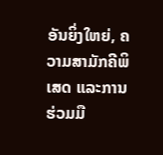ອັນຍິ່ງໃຫຍ່, ຄວາມສາມັກຄີພິເສດ ແລະການຮ່ວມມື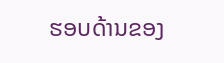ຮອບດ້ານຂອງ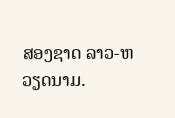ສອງຊາດ ລາວ-ຫວຽດນາມ.